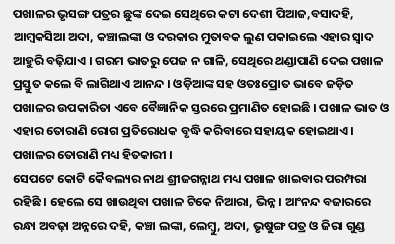ପଖାଳର ଭୃସଙ୍ଗ ପତ୍ରର ଛୁଙ୍କ ଦେଇ ସେଥିରେ କଟା ଦେଶୀ ପିଆଜ,ବସାଦହି, ଆମ୍ବକସିଆ ଅଦା, କଞ୍ଚାଲଙ୍କା ଓ ଦରକାର ମୁତାବକ ଲୁଣ ପକାଇଲେ ଏହାର ସ୍ୱାଦ ଆହୁରି ବଢ଼ିଯାଏ । ଗରମ ଭାତରୁ ପେଜ ନ ଗାଳି, ସେଥିରେ ଥଣ୍ଡାପାଣି ଦେଇ ପଖାଳ ପ୍ରସ୍ତୁତ କଲେ ବି ଲାଗିଥାଏ ଆନନ୍ଦ । ଓଡ଼ିଆଙ୍କ ସହ ଓତଃପ୍ରୋତ ଭାବେ ଜଡ଼ିତ ପଖାଳର ଉପକାରିତା ଏବେ ବୈଜ୍ଞାନିକ ସ୍ତରରେ ପ୍ରମାଣିତ ହୋଇଛି । ପଖାଳ ଭାତ ଓ ଏହାର ତୋରାଣି ରୋଗ ପ୍ରତିରୋଧକ ବୃଦ୍ଧି କରିବାରେ ସହାୟକ ହୋଇଥାଏ । ପଖାଳର ତୋରାଣି ମଧ୍ୟ ହିତକାରୀ ।
ସେପଟେ କୋଟି କୈବଲ୍ୟର ନାଥ ଶ୍ରୀଜଗନ୍ନାଥ ମଧ୍ୟ ପଖାଳ ଖାଇବାର ପରମ୍ପରା ରହିଛି । ହେଲେ ସେ ଖାଉଥିବା ପଖାଳ ଟିକେ ନିଆରା, ଭିନ୍ନ । ଆଂନନ୍ଦ ବଜାରରେ ରନ୍ଧା ଅବଢ଼ା ଅନ୍ନରେ ଦହି, କଞ୍ଚା ଲଙ୍କା, ଲେମ୍ବୁ, ଅଦା, ଭୃଷୁଙ୍ଗ ପତ୍ର ଓ ଜିରା ଗୁଣ୍ଡ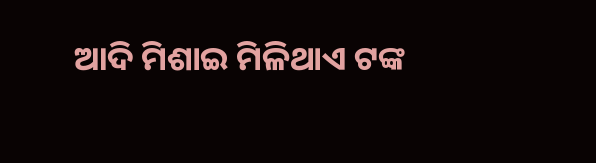ଆଦି ମିଶାଇ ମିଳିଥାଏ ଟଙ୍କ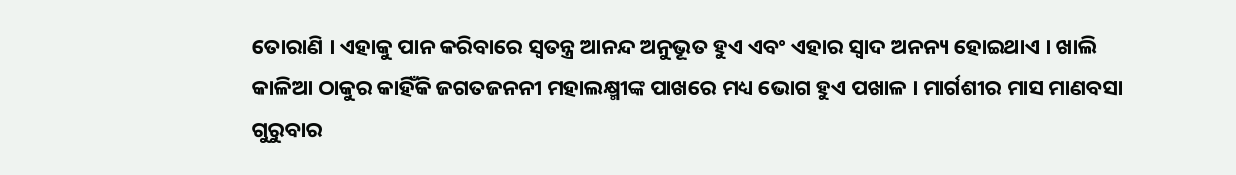ତୋରାଣି । ଏହାକୁ ପାନ କରିବାରେ ସ୍ୱତନ୍ତ୍ର ଆନନ୍ଦ ଅନୁଭୂତ ହୁଏ ଏବଂ ଏହାର ସ୍ୱାଦ ଅନନ୍ୟ ହୋଇଥାଏ । ଖାଲି କାଳିଆ ଠାକୁର କାହିଁକି ଜଗତଜନନୀ ମହାଲକ୍ଷ୍ମୀଙ୍କ ପାଖରେ ମଧ୍ୟ ଭୋଗ ହୁଏ ପଖାଳ । ମାର୍ଗଶୀର ମାସ ମାଣବସା ଗୁରୁବାର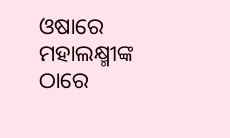ଓଷାରେ ମହାଲକ୍ଷ୍ମୀଙ୍କ ଠାରେ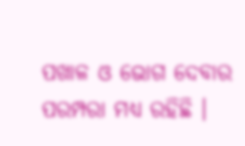ପଖାଳ ଓ ଭୋଗ ଦେବାର ପରମ୍ପରା ମଧ୍ୟ ରହିଛି ।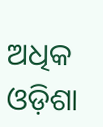ଅଧିକ ଓଡ଼ିଶା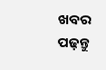ଖବର ପଢ଼ନ୍ତୁ